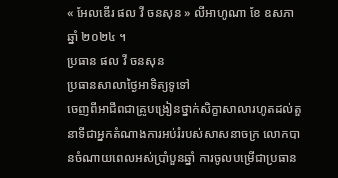« អែលឌើរ ផល វី ចនសុន » លីអាហូណា ខែ ឧសភាឆ្នាំ ២០២៤ ។
ប្រធាន ផល វី ចនសុន
ប្រធានសាលាថ្ងៃអាទិត្យទូទៅ
ចេញពីអាជីពជាគ្រូបង្រៀនថ្នាក់សិក្ខាសាលារហូតដល់តួនាទីជាអ្នកតំណាងការអប់រំរបស់សាសនាចក្រ លោកបានចំណាយពេលអស់ប្រាំបួនឆ្នាំ ការចូលបម្រើជាប្រធាន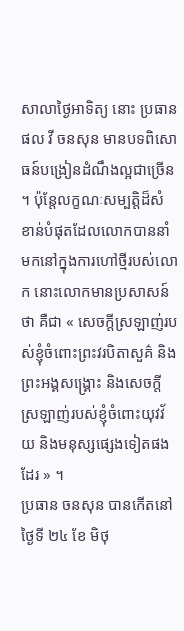សាលាថ្ងៃអាទិត្យ នោះ ប្រធាន ផល វី ចនសុន មានបទពិសោធន៍បង្រៀនដំណឹងល្អជាច្រើន ។ ប៉ុន្តែលក្ខណៈសម្បត្ដិដ៏សំខាន់បំផុតដែលលោកបាននាំមកនៅក្នុងការហៅថ្មីរបស់លោក នោះលោកមានប្រសាសន៍ថា គឺជា « សេចក្តីស្រឡាញ់របស់ខ្ញុំចំពោះព្រះវរបិតាសួគ៌ និងព្រះអង្គសង្គ្រោះ និងសេចក្តីស្រឡាញ់របស់ខ្ញុំចំពោះយុវវ័យ និងមនុស្សផ្សេងទៀតផងដែរ » ។
ប្រធាន ចនសុន បានកើតនៅថ្ងៃទី ២៤ ខែ មិថុ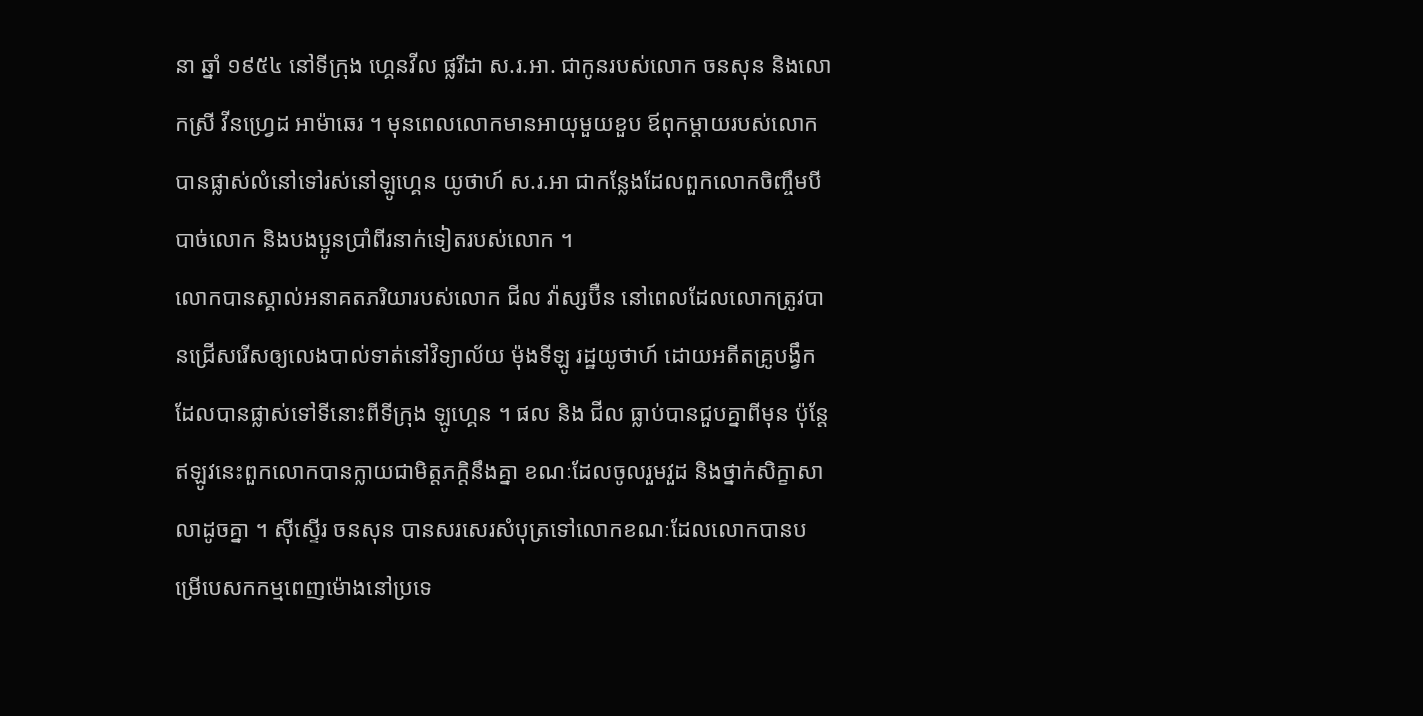នា ឆ្នាំ ១៩៥៤ នៅទីក្រុង ហ្គេនវីល ផ្លរីដា ស.រ.អា. ជាកូនរបស់លោក ចនសុន និងលោកស្រី វីនហ្វ្រេដ អាម៉ាឆេរ ។ មុនពេលលោកមានអាយុមួយខួប ឪពុកម្តាយរបស់លោកបានផ្លាស់លំនៅទៅរស់នៅឡូហ្គេន យូថាហ៍ ស.រ.អា ជាកន្លែងដែលពួកលោកចិញ្ចឹមបីបាច់លោក និងបងប្អូនប្រាំពីរនាក់ទៀតរបស់លោក ។
លោកបានស្គាល់អនាគតភរិយារបស់លោក ជីល វ៉ាស្សប៊ឺន នៅពេលដែលលោកត្រូវបានជ្រើសរើសឲ្យលេងបាល់ទាត់នៅវិទ្យាល័យ ម៉ុងទីឡូ រដ្ឋយូថាហ៍ ដោយអតីតគ្រូបង្វឹកដែលបានផ្លាស់ទៅទីនោះពីទីក្រុង ឡូហ្គេន ។ ផល និង ជីល ធ្លាប់បានជួបគ្នាពីមុន ប៉ុន្តែឥឡូវនេះពួកលោកបានក្លាយជាមិត្តភក្តិនឹងគ្នា ខណៈដែលចូលរួមវួដ និងថ្នាក់សិក្ខាសាលាដូចគ្នា ។ ស៊ីស្ទើរ ចនសុន បានសរសេរសំបុត្រទៅលោកខណៈដែលលោកបានបម្រើបេសកកម្មពេញម៉ោងនៅប្រទេ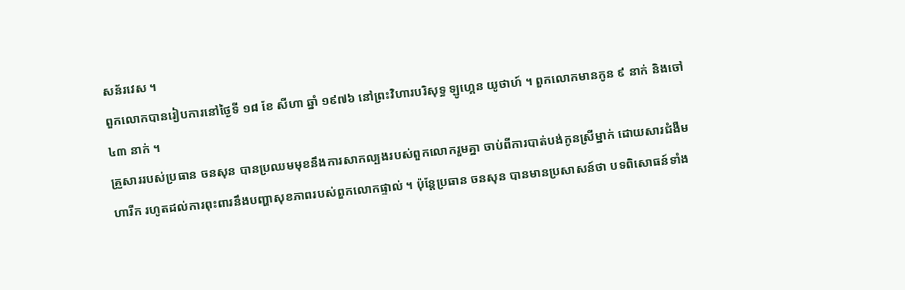សន័រវេស ។
ពួកលោកបានរៀបការនៅថ្ងៃទី ១៨ ខែ សីហា ឆ្នាំ ១៩៧៦ នៅព្រះវិហារបរិសុទ្ធ ឡូហ្គេន យូថាហ៍ ។ ពួកលោកមានកូន ៩ នាក់ និងចៅ ៤៣ នាក់ ។
គ្រួសាររបស់ប្រធាន ចនសុន បានប្រឈមមុខនឹងការសាកល្បងរបស់ពួកលោករួមគ្នា ចាប់ពីការបាត់បង់កូនស្រីម្នាក់ ដោយសារជំងឺមហារីក រហូតដល់ការពុះពារនឹងបញ្ហាសុខភាពរបស់ពួកលោកផ្ទាល់ ។ ប៉ុន្តែប្រធាន ចនសុន បានមានប្រសាសន៍ថា បទពិសោធន៍ទាំង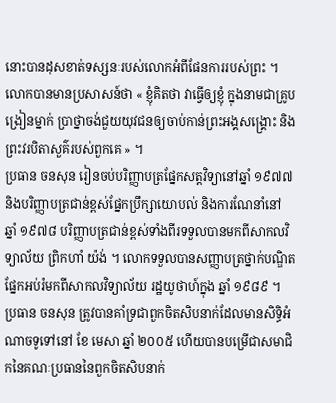នោះបានដុសខាត់ទស្សនៈរបស់លោកអំពីផែនការរបស់ព្រះ ។ លោកបានមានប្រសាសន៍ថា « ខ្ញុំគិតថា វាធ្វើឲ្យខ្ញុំ ក្នុងនាមជាគ្រូបង្រៀនម្នាក់ ប្រាថ្នាចង់ជួយយុវជនឲ្យចាប់កាន់ព្រះអង្គសង្គ្រោះ និងព្រះវរបិតាសួគ៌របស់ពួកគេ » ។
ប្រធាន ចនសុន រៀនចប់បរិញ្ញាបត្រផ្នែកសត្ដវិទ្យានៅឆ្នាំ ១៩៧៧ និងបរិញ្ញាបត្រជាន់ខ្ពស់ផ្នែកប្រឹក្សាយោបល់ និងការណែនាំនៅ ឆ្នាំ ១៩៧៨ បរិញ្ញាបត្រជាន់ខ្ពស់ទាំងពីរទទួលបានមកពីសាកលវិទ្យាល័យ ព្រិកហាំ យ៉ង់ ។ លោកទទួលបានសញ្ញាបត្រថ្នាក់បណ្ឌិតផ្នែកអប់រំមកពីសាកលវិទ្យាល័យ រដ្ឋយូថាហ៍ក្នុង ឆ្នាំ ១៩៨៩ ។
ប្រធាន ចនសុន ត្រូវបានគាំទ្រជាពួកចិតសិបនាក់ដែលមានសិទ្ធិអំណាចទូទៅនៅ ខែ មេសា ឆ្នាំ ២០០៥ ហើយបានបម្រើជាសមាជិកនៃគណៈប្រធាននៃពួកចិតសិបនាក់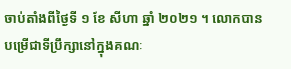ចាប់តាំងពីថ្ងៃទី ១ ខែ សីហា ឆ្នាំ ២០២១ ។ លោកបានបម្រើជាទីប្រឹក្សានៅក្នុងគណៈ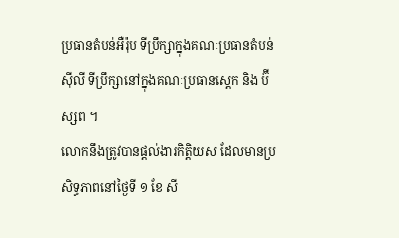ប្រធានតំបន់អឺរ៉ុប ទីប្រឹក្សាក្នុងគណៈប្រធានតំបន់ស៊ីលី ទីប្រឹក្សានៅក្នុងគណៈប្រធានស្តេក និង ប៊ីស្សព ។
លោកនឹងត្រូវបានផ្តល់ងារកិត្តិយស ដែលមានប្រសិទ្ធភាពនៅថ្ងៃទី ១ ខែ សី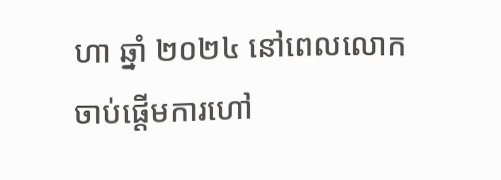ហា ឆ្នាំ ២០២៤ នៅពេលលោកចាប់ផ្ដើមការហៅ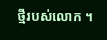ថ្មីរបស់លោក ។